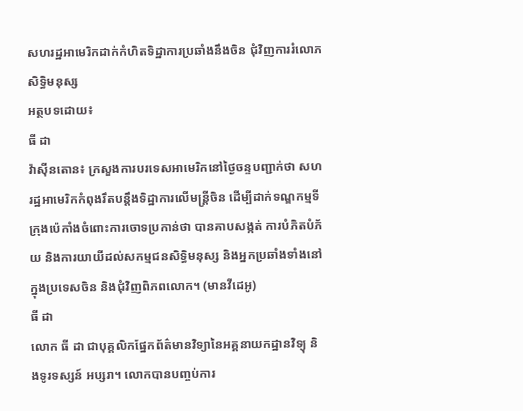សហរដ្ឋអាមេរិកដាក់កំហិតទិដ្ឋាការប្រឆាំងនឹងចិន ជុំវិញការរំលោភសិទ្ធិមនុស្ស
អត្ថបទដោយ៖
ធី ដា
វ៉ាស៊ីនតោន៖ ក្រសួងការបរទេសអាមេរិកនៅថ្ងៃចន្ទបញ្ជាក់ថា សហរដ្ឋអាមេរិកកំពុងរឹតបន្តឹងទិដ្ឋាការលើមន្ត្រីចិន ដើម្បីដាក់ទណ្ឌកម្មទីក្រុងប៉េកាំងចំពោះការចោទប្រកាន់ថា បានគាបសង្កត់ ការបំភិតបំភ័យ និងការយាយីដល់សកម្មជនសិទ្ធិមនុស្ស និងអ្នកប្រឆាំងទាំងនៅក្នុងប្រទេសចិន និងជុំវិញពិភពលោក។ (មានវីដេអូ)
ធី ដា
លោក ធី ដា ជាបុគ្គលិកផ្នែកព័ត៌មានវិទ្យានៃអគ្គនាយកដ្ឋានវិទ្យុ និងទូរទស្សន៍ អប្សរា។ លោកបានបញ្ចប់ការ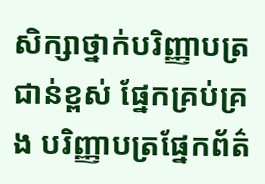សិក្សាថ្នាក់បរិញ្ញាបត្រជាន់ខ្ពស់ ផ្នែកគ្រប់គ្រង បរិញ្ញាបត្រផ្នែកព័ត៌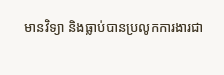មានវិទ្យា និងធ្លាប់បានប្រលូកការងារជា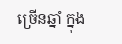ច្រើនឆ្នាំ ក្នុង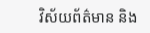វិស័យព័ត៌មាន និង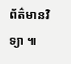ព័ត៌មានវិទ្យា ៕